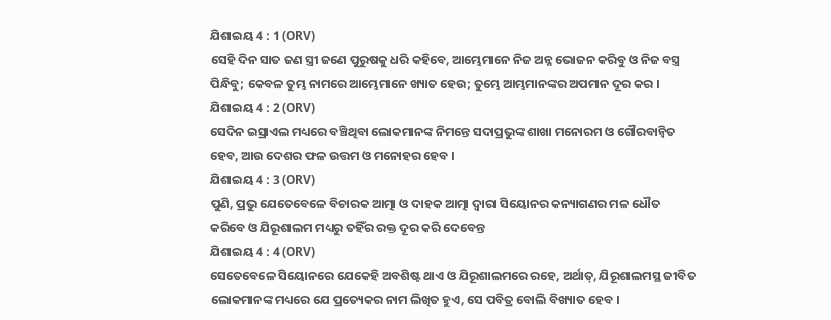ଯିଶାଇୟ 4 : 1 (ORV)
ସେହି ଦିନ ସାତ ଜଣ ସ୍ତ୍ରୀ ଜଣେ ପୁରୁଷକୁ ଧରି କହିବେ, ଆମ୍ଭେମାନେ ନିଜ ଅନ୍ନ ଭୋଜନ କରିବୁ ଓ ନିଜ ବସ୍ତ୍ର ପିନ୍ଧିବୁ; କେବଳ ତୁମ୍ଭ ନାମରେ ଆମ୍ଭେମାନେ ଖ୍ୟାତ ହେଉ; ତୁମ୍ଭେ ଆମ୍ଭମାନଙ୍କର ଅପମାନ ଦୂର କର ।
ଯିଶାଇୟ 4 : 2 (ORV)
ସେଦିନ ଇସ୍ରାଏଲ ମଧ୍ୟରେ ବଞ୍ଚିଥିବା ଲୋକମାନଙ୍କ ନିମନ୍ତେ ସଦାପ୍ରଭୁଙ୍କ ଶାଖା ମନୋରମ ଓ ଗୌରବାନ୍ଵିତ ହେବ, ଆଉ ଦେଶର ଫଳ ଉତ୍ତମ ଓ ମନୋହର ହେବ ।
ଯିଶାଇୟ 4 : 3 (ORV)
ପୁଣି, ପ୍ରଭୁ ଯେତେବେଳେ ବିଚାରକ ଆତ୍ମା ଓ ଦାହକ ଆତ୍ମା ଦ୍ଵାରା ସିୟୋନର କନ୍ୟାଗଣର ମଳ ଧୌତ କରିବେ ଓ ଯିରୂଶାଲମ ମଧ୍ୟରୁ ତହିଁର ରକ୍ତ ଦୂର କରି ଦେବେନ୍ତ
ଯିଶାଇୟ 4 : 4 (ORV)
ସେତେବେଳେ ସିୟୋନରେ ଯେକେହି ଅବଶିଷ୍ଟ ଥାଏ ଓ ଯିରୂଶାଲମରେ ରହେ, ଅର୍ଥାତ୍, ଯିରୂଶାଲମସ୍ଥ ଜୀବିତ ଲୋକମାନଙ୍କ ମଧ୍ୟରେ ଯେ ପ୍ରତ୍ୟେକର ନାମ ଲିଖିତ ହୁଏ, ସେ ପବିତ୍ର ବୋଲି ବିଖ୍ୟାତ ହେବ ।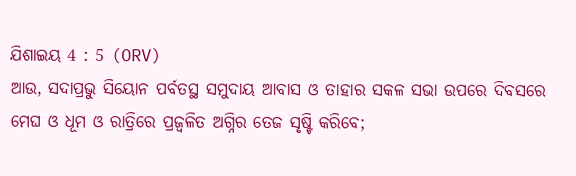ଯିଶାଇୟ 4 : 5 (ORV)
ଆଉ, ସଦାପ୍ରଭୁ ସିୟୋନ ପର୍ବତସ୍ଥ ସମୁଦାୟ ଆବାସ ଓ ତାହାର ସକଳ ସଭା ଉପରେ ଦିବସରେ ମେଘ ଓ ଧୂମ ଓ ରାତ୍ରିରେ ପ୍ରଜ୍ଵଳିତ ଅଗ୍ନିର ତେଜ ସୃଷ୍ଟି କରିବେ;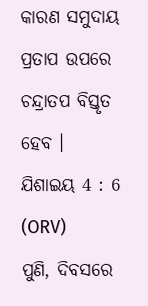କାରଣ ସମୁଦାୟ ପ୍ରତାପ ଉପରେ ଚନ୍ଦ୍ରାତପ ବିସ୍ତୃତ ହେବ ।
ଯିଶାଇୟ 4 : 6 (ORV)
ପୁଣି, ଦିବସରେ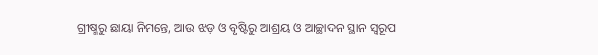ଗ୍ରୀଷ୍ମରୁ ଛାୟା ନିମନ୍ତେ, ଆଉ ଝଡ଼ ଓ ବୃଷ୍ଟିରୁ ଆଶ୍ରୟ ଓ ଆଚ୍ଛାଦନ ସ୍ଥାନ ସ୍ଵରୂପ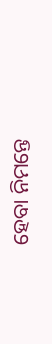ହେବା ନିମନ୍ତେ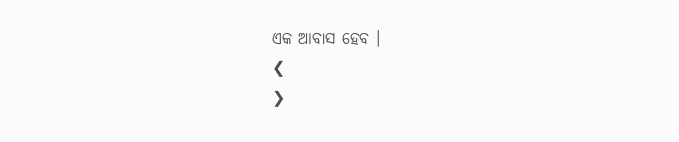ଏକ ଆବାସ ହେବ ।
❮
❯